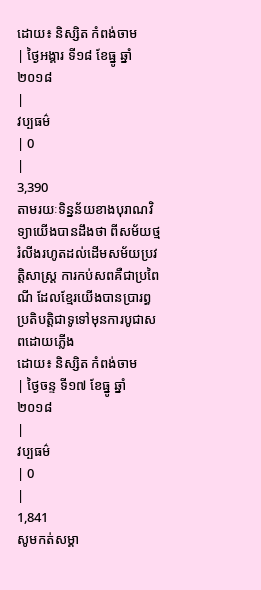ដោយ៖ និស្សិត កំពង់ចាម
| ថ្ងៃអង្គារ ទី១៨ ខែធ្នូ ឆ្នាំ២០១៨
|
វប្បធម៌
| 0
|
3,390
តាមរយៈទិន្នន័យខាងបុរាណវិទ្យាយើងបានដឹងថា ពីសម័យថ្មរំលីងរហូតដល់ដើមសម័យប្រវត្តិសាស្ត្រ ការកប់សពគឺជាប្រពៃណី ដែលខ្មែរយើងបានប្រារព្ធប្រតិបត្តិជាទូទៅមុនការបូជាសពដោយភ្លើង
ដោយ៖ និស្សិត កំពង់ចាម
| ថ្ងៃចន្ទ ទី១៧ ខែធ្នូ ឆ្នាំ២០១៨
|
វប្បធម៌
| 0
|
1,841
សូមកត់សម្គា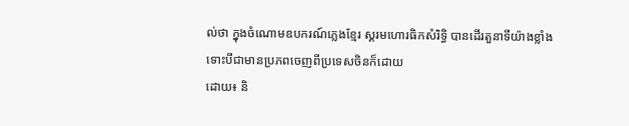ល់ថា ក្នុងចំណោមឧបករណ៍ភ្លេងខ្មែរ ស្គរមហោរធិកសំរិទ្ធិ បានដើរតួនាទីយ៉ាងខ្លាំង ទោះបីជាមានប្រភពចេញពីប្រទេសចិនក៏ដោយ
ដោយ៖ និ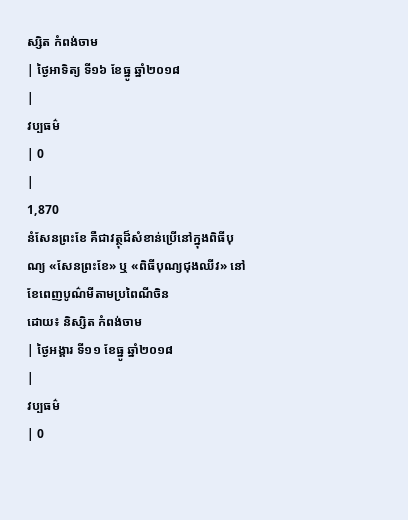ស្សិត កំពង់ចាម
| ថ្ងៃអាទិត្យ ទី១៦ ខែធ្នូ ឆ្នាំ២០១៨
|
វប្បធម៌
| 0
|
1,870
នំសែនព្រះខែ គឺជាវត្ថុដ៏សំខាន់ប្រើនៅក្នុងពិធីបុណ្យ «សែនព្រះខែ» ឬ «ពិធីបុណ្យជុងឈីវ» នៅខែពេញបូណ៌មីតាមប្រពៃណីចិន
ដោយ៖ និស្សិត កំពង់ចាម
| ថ្ងៃអង្គារ ទី១១ ខែធ្នូ ឆ្នាំ២០១៨
|
វប្បធម៌
| 0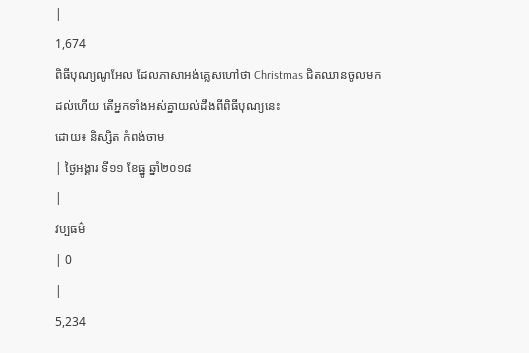|
1,674
ពិធីបុណ្យណូអែល ដែលភាសាអង់គ្លេសហៅថា Christmas ជិតឈានចូលមកដល់ហើយ តើអ្នកទាំងអស់គ្នាយល់ដឹងពីពិធីបុណ្យនេះ
ដោយ៖ និស្សិត កំពង់ចាម
| ថ្ងៃអង្គារ ទី១១ ខែធ្នូ ឆ្នាំ២០១៨
|
វប្បធម៌
| 0
|
5,234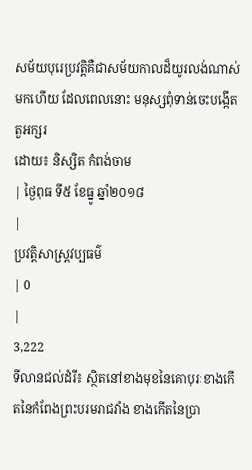សម័យបុរេប្រវត្ដិគឺជាសម័យកាលដ៏យូរលង់ណាស់មកហើយ ដែលពេលនោះ មនុស្សពុំទាន់ចេះបង្កើតតួអក្សរ
ដោយ៖ និស្សិត កំពង់ចាម
| ថ្ងៃពុធ ទី៥ ខែធ្នូ ឆ្នាំ២០១៨
|
ប្រវត្តិសាស្រ្ដវប្បធម៌
| 0
|
3,222
ទីលានជល់ដំរី៖ ស្ថិតនៅខាងមុខនៃគោបុរៈខាងកើតនៃកំពែងព្រះបរមរាជវាំង ខាងកើតនៃប្រា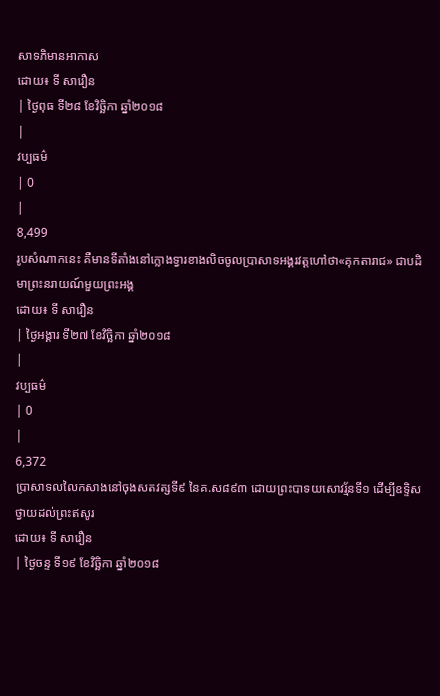សាទភិមានអាកាស
ដោយ៖ ទី សារឿន
| ថ្ងៃពុធ ទី២៨ ខែវិច្ឆិកា ឆ្នាំ២០១៨
|
វប្បធម៌
| 0
|
8,499
រូបសំណាកនេះ គឺមានទីតាំងនៅក្លោងទ្វារខាងលិចចូលប្រាសាទអង្គរវត្តហៅថា«គុកតារាជ» ជាបដិមាព្រះនរាយណ៍មួយព្រះអង្គ
ដោយ៖ ទី សារឿន
| ថ្ងៃអង្គារ ទី២៧ ខែវិច្ឆិកា ឆ្នាំ២០១៨
|
វប្បធម៌
| 0
|
6,372
ប្រាសាទលលៃកសាងនៅចុងសតវត្សទី៩ នៃគ.ស៨៩៣ ដោយព្រះបាទយសោវរ្ម័នទី១ ដើម្បីឧទ្ទិសថ្វាយដល់ព្រះឥសូរ
ដោយ៖ ទី សារឿន
| ថ្ងៃចន្ទ ទី១៩ ខែវិច្ឆិកា ឆ្នាំ២០១៨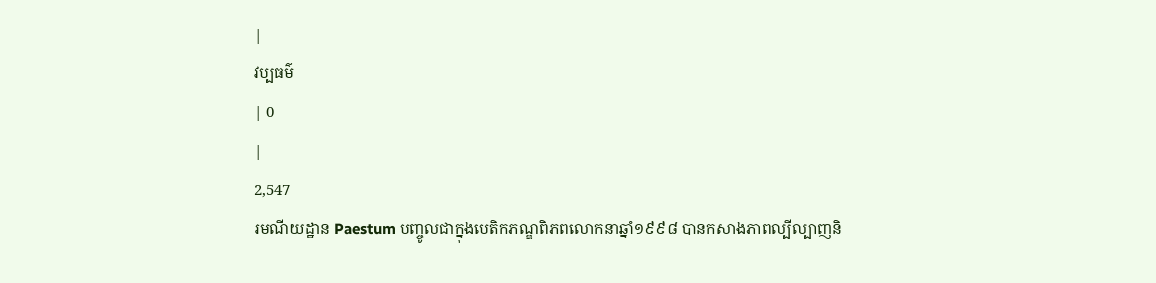|
វប្បធម៌
| 0
|
2,547
រមណីយដ្ឋាន Paestum បញ្ចូលជាក្នុងបេតិកភណ្ឌពិភពលោកនាឆ្នាំ១៩៩៨ បានកសាងភាពល្បីល្បាញនិ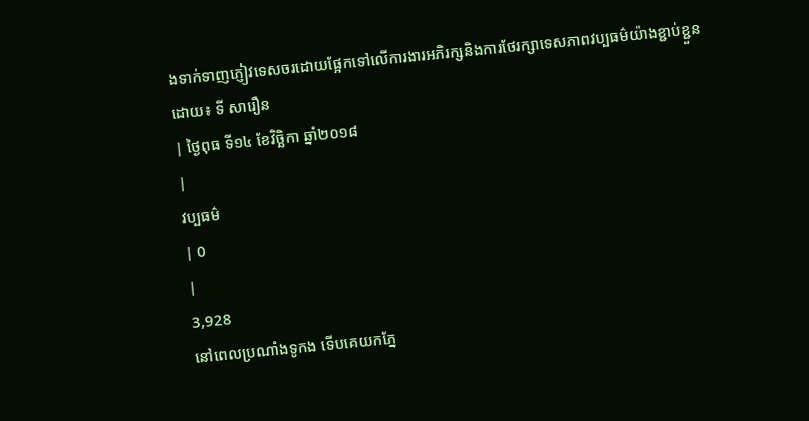ងទាក់ទាញភ្ញៀវទេសចរដោយផ្អែកទៅលើការងារអភិរក្សនិងការថែរក្សាទេសភាពវប្បធម៌យ៉ាងខ្ជាប់ខ្ជួន
ដោយ៖ ទី សារឿន
| ថ្ងៃពុធ ទី១៤ ខែវិច្ឆិកា ឆ្នាំ២០១៨
|
វប្បធម៌
| 0
|
3,928
នៅពេលប្រណាំងទូកង ទើបគេយកភ្នែ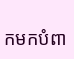កមកបំពា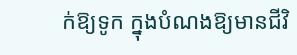ក់ឱ្យទូក ក្នុងបំណងឱ្យមានជីវិ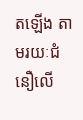តឡើង តាមរយៈជំនឿលើ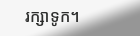រក្សាទូក។